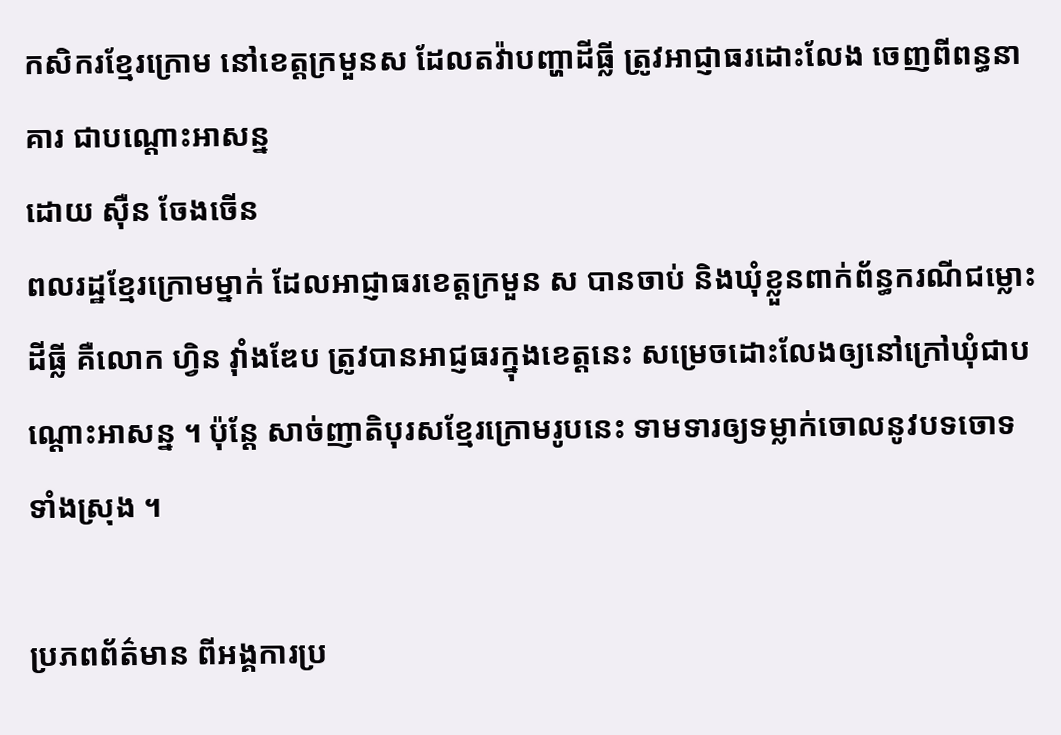កសិករខ្មែរក្រោម នៅខេត្តក្រមួនស ដែលតវ៉ាបញ្ហាដីធ្លី ត្រូវអាជ្ញាធរដោះលែង ចេញពីពន្ធនាគារ ជាបណ្ដោះអាសន្ន
ដោយ ស៊ឺន ចែងចើន
ពលរដ្ឋខ្មែរក្រោមម្នាក់ ដែលអាជ្ញាធរខេត្តក្រមួន ស បានចាប់ និងឃុំខ្លួនពាក់ព័ន្ធករណីជម្លោះដីធ្លី គឺលោក ហ្វិន វ៉ាំងឌែប ត្រូវបានអាជ្ញធរក្នុងខេត្តនេះ សម្រេចដោះលែងឲ្យនៅក្រៅឃុំជាបណ្ដោះអាសន្ន ។ ប៉ុន្តែ សាច់ញាតិបុរសខ្មែរក្រោមរូបនេះ ទាមទារឲ្យទម្លាក់ចោលនូវបទចោទទាំងស្រុង ។

ប្រភពព័ត៌មាន ពីអង្គការប្រ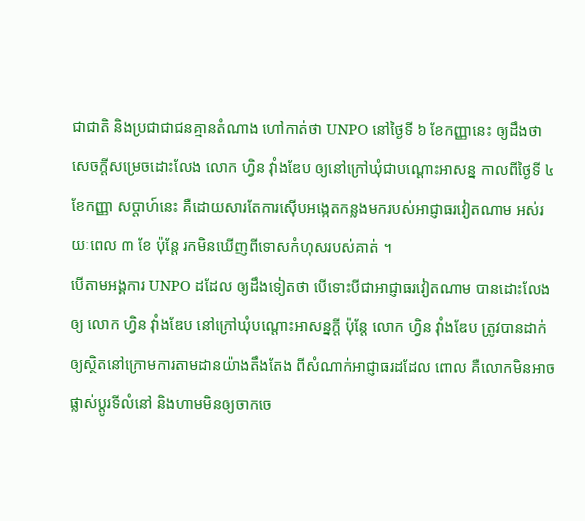ជាជាតិ និងប្រជាជាជនគ្មានតំណាង ហៅកាត់ថា UNPO នៅថ្ងៃទី ៦ ខែកញ្ញានេះ ឲ្យដឹងថា សេចក្ដីសម្រេចដោះលែង លោក ហ្វិន វ៉ាំងឌែប ឲ្យនៅក្រៅឃុំជាបណ្ដោះអាសន្ន កាលពីថ្ងៃទី ៤ ខែកញ្ញា សប្តាហ៍នេះ គឺដោយសារតែការស៊ើបអង្កេតកន្លងមករបស់អាជ្ញាធរវៀតណាម អស់រយៈពេល ៣ ខែ ប៉ុន្តែ រកមិនឃើញពីទោសកំហុសរបស់គាត់ ។
បើតាមអង្គការ UNPO ដដែល ឲ្យដឹងទៀតថា បើទោះបីជាអាជ្ញាធរវៀតណាម បានដោះលែងឲ្យ លោក ហ្វិន វ៉ាំងឌែប នៅក្រៅឃុំបណ្តោះអាសន្នក្តី ប៉ុន្តែ លោក ហ្វិន វ៉ាំងឌែប ត្រូវបានដាក់ឲ្យស្ថិតនៅក្រោមការតាមដានយ៉ាងតឹងតែង ពីសំណាក់អាជ្ញាធរដដែល ពោល គឺលោកមិនអាចផ្លាស់ប្ដូរទីលំនៅ និងហាមមិនឲ្យចាកចេ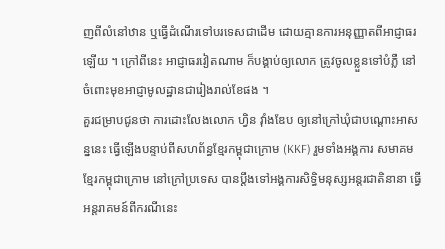ញពីលំនៅឋាន ឬធ្វើដំណើរទៅបរទេសជាដើម ដោយគ្មានការអនុញ្ញាតពីអាជ្ញាធរឡើយ ។ ក្រៅពីនេះ អាជ្ញាធរវៀតណាម ក៏បង្គាប់ឲ្យលោក ត្រូវចូលខ្លួនទៅបំភ្លឺ នៅចំពោះមុខអាជ្ញាមូលដ្ឋានជារៀងរាល់ខែផង ។
គួរជម្រាបជូនថា ការដោះលែងលោក ហ្វិន វ៉ាំងឌែប ឲ្យនៅក្រៅឃុំជាបណ្ដោះអាសន្ននេះ ធ្វើឡើងបន្ទាប់ពីសហព័ន្ធខ្មែរកម្ពុជាក្រោម (KKF) រួមទាំងអង្គការ សមាគមខ្មែរកម្ពុជាក្រោម នៅក្រៅប្រទេស បានប្ដឹងទៅអង្គការសិទ្ធិមនុស្សអន្តរជាតិនានា ធ្វើអន្តរាគមន៍ពីករណីនេះ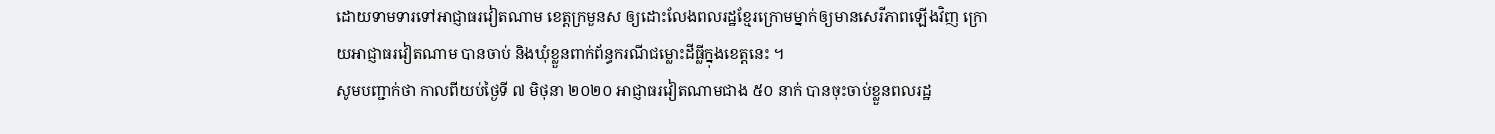ដោយទាមទារទៅអាជ្ញាធរវៀតណាម ខេត្តក្រមួនស ឲ្យដោះលែងពលរដ្ឋខ្មែរក្រោមម្នាក់ឲ្យមានសេរីភាពឡើងវិញ ក្រោយអាជ្ញាធរវៀតណាម បានចាប់ និងឃុំខ្លួនពាក់ព័ន្ធករណីជម្លោះដីធ្លីក្នុងខេត្តនេះ ។
សូមបញ្ជាក់ថា កាលពីយប់ថ្ងៃទី ៧ មិថុនា ២០២០ អាជ្ញាធរវៀតណាមជាង ៥០ នាក់ បានចុះចាប់ខ្លួនពលរដ្ឋ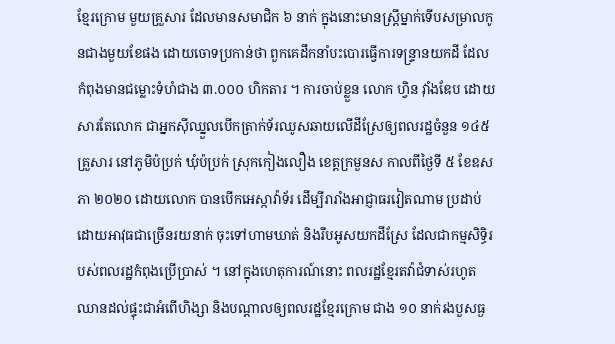ខ្មែរក្រោម មួយគ្រួសារ ដែលមានសមាជិក ៦ នាក់ ក្នុងនោះមានស្ត្រីម្នាក់ទើបសម្រាលកូនជាងមួយខែផង ដោយចោទប្រកាន់ថា ពួកគេដឹកនាំបះបោរធ្វើការទន្ទ្រានយកដី ដែលកំពុងមានជម្លោះទំហំជាង ៣.០០០ ហិកតារ ។ ការចាប់ខ្លួន លោក ហ្វិន វ៉ាំងឌែប ដោយសារតែលោក ជាអ្នកស៊ីឈ្នួលបើកត្រាក់ទ័រឈូសឆាយលើដីស្រែឲ្យពលរដ្ឋចំនួន ១៤៥ គ្រួសារ នៅភូមិប៉ប្រក់ ឃុំប៉ប្រក់ ស្រុកកៀងលឿង ខេត្តក្រមួនស កាលពីថ្ងៃទី ៥ ខែឧសភា ២០២០ ដោយលោក បានបើកអេស្កាវ៉ាទ័រ ដើម្បីរារាំងអាជ្ញាធរវៀតណាម ប្រដាប់ដោយអាវុធជាច្រើនរយនាក់ ចុះទៅហាមឃាត់ និងរឹបអូសយកដីស្រែ ដែលជាកម្មសិទ្ធិរបស់ពលរដ្ឋកំពុងប្រើប្រាស់ ។ នៅក្នុងហេតុការណ៍នោះ ពលរដ្ឋខ្មែរតវ៉ាជំទាស់រហូតឈានដល់ផ្ទុះជាអំពើហិង្សា និងបណ្ដាលឲ្យពលរដ្ឋខ្មែរក្រោម ជាង ១០ នាក់រងបួសធ្ង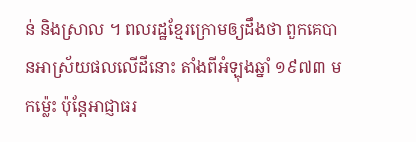ន់ និងស្រាល ។ ពលរដ្ឋខ្មែរក្រោមឲ្យដឹងថា ពួកគេបានអាស្រ័យផលលើដីនោះ តាំងពីអំឡុងឆ្នាំ ១៩៧៣ មកម៉្លេះ ប៉ុន្តែអាជ្ញាធរ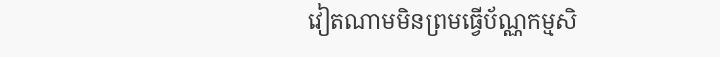វៀតណាមមិនព្រមធ្វើប័ណ្ណកម្មសិ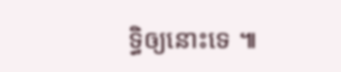ទ្ធិឲ្យនោះទេ ៕